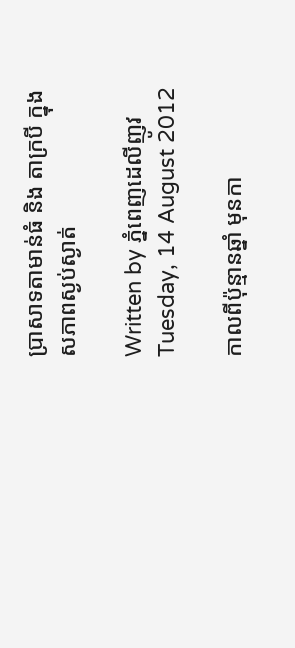ប្រាសាទតាមាន់ធំ និង តាក្របី ក្នុងសភាពស្ងប់ស្ងាត់

Written by ភ្នំពេញដេលីញូវ
Tuesday, 14 August 2012

កាលពីប៉ុន្មានឆ្នាំ មុនកា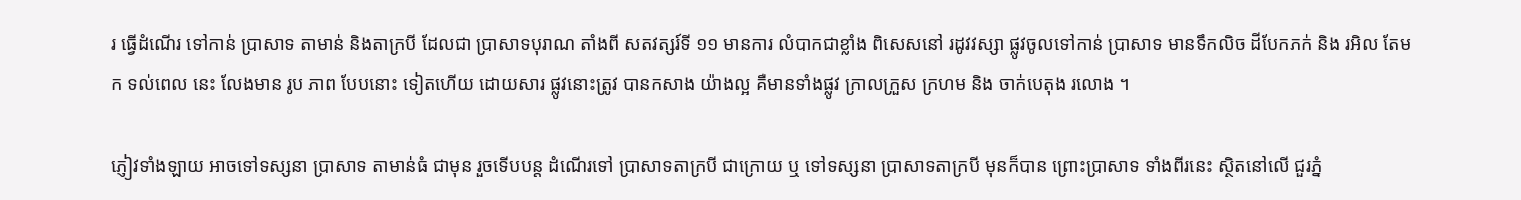រ ធ្វើដំណើរ ទៅកាន់ ប្រាសាទ តាមាន់ និងតាក្របី ដែលជា ប្រាសាទបុរាណ តាំងពី សតវត្សរ៍ទី ១១ មានការ លំបាកជាខ្លាំង ពិសេសនៅ រដូវវស្សា ផ្លូវចូលទៅកាន់ ប្រាសាទ មានទឹកលិច ដីបែកភក់ និង រអិល តែមក ទល់ពេល នេះ លែងមាន រូប ភាព បែបនោះ ទៀតហើយ ដោយសារ ផ្លូវនោះត្រូវ បានកសាង យ៉ាងល្អ គឺមានទាំងផ្លូវ ក្រាលក្រួស ក្រហម និង ចាក់បេតុង រលោង ។

ភ្ញៀវទាំងឡាយ អាចទៅទស្សនា ប្រាសាទ តាមាន់ធំ ជាមុន រួចទើបបន្ត ដំណើរទៅ ប្រាសាទតាក្របី ជាក្រោយ ឬ ទៅទស្សនា ប្រាសាទតាក្របី មុនក៏បាន ព្រោះប្រាសាទ ទាំងពីរនេះ ស្ថិតនៅលើ ជួរភ្នំ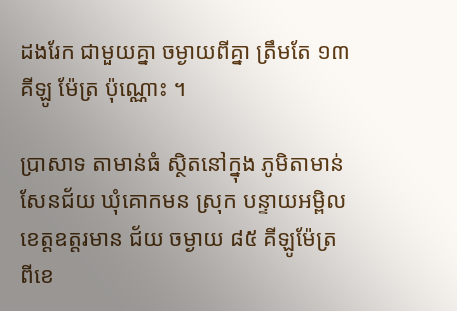ដងរែក ជាមួយគ្នា ចម្ងាយពីគ្នា ត្រឹមតែ ១៣ គីឡូ ម៉ែត្រ ប៉ុណ្ណោះ ។

ប្រាសាទ តាមាន់ធំ ស្ថិតនៅក្នុង ភូមិតាមាន់ សែនជ័យ ឃុំគោកមន ស្រុក បន្ទាយអម្ពិល ខេត្តឧត្តរមាន ជ័យ ចម្ងាយ ៨៥ គីឡូម៉ែត្រ ពីខេ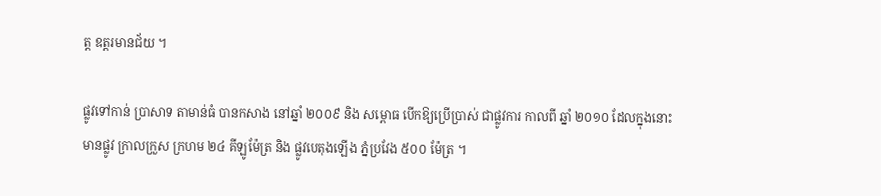ត្ត ឧត្តរមានជ័យ ។

ផ្លូវទៅកាន់ ប្រាសាទ តាមាន់ធំ បានកសាង នៅឆ្នាំ ២០០៩ និង សម្ពោធ បើកឱ្យប្រើប្រាស់ ជាផ្លូវការ កាលពី ឆ្នាំ ២០១០ ដែលក្នុងនោះ មានផ្លូវ ក្រាលក្រួស ក្រហម ២៤ គីឡូម៉ែត្រ និង ផ្លូវបេតុងឡើង ភ្នំប្រវែង ៥០០ ម៉ែត្រ ។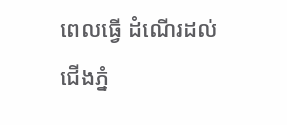ពេលធ្វើ ដំណើរដល់ ជើងភ្នំ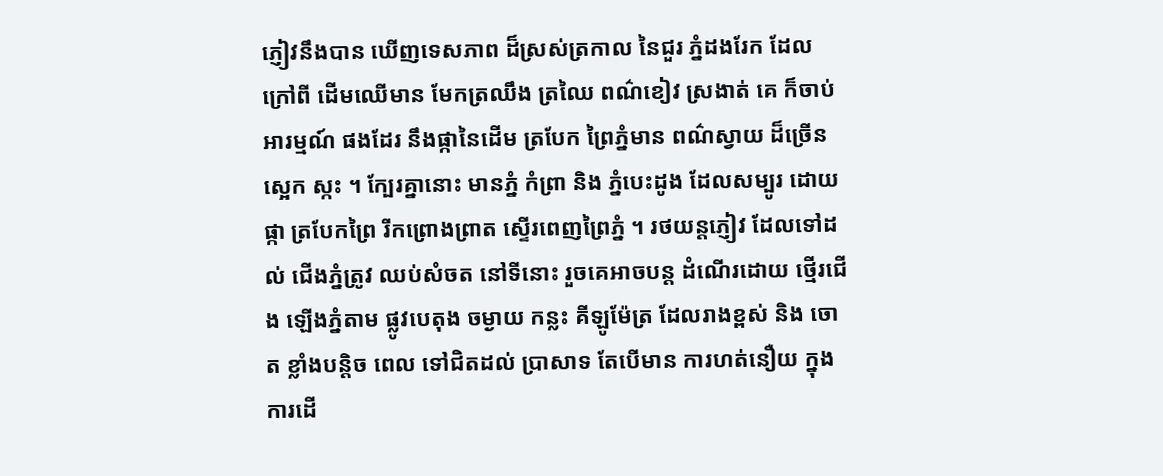ភ្ញៀវនឹងបាន ឃើញទេសភាព ដ៏ស្រស់ត្រកាល នៃជួរ ភ្នំដងរែក ដែលក្រៅពី ដើមឈើមាន មែកត្រឈឹង ត្រឈៃ ពណ៌ខៀវ ស្រងាត់ គេ ក៏ចាប់អារម្មណ៍ ផងដែរ នឹងផ្កានៃដើម ត្របែក ព្រៃភ្នំមាន ពណ៌ស្វាយ ដ៏ច្រើន ស្អេក ស្កះ ។ ក្បែរគ្នានោះ មានភ្នំ កំព្រា និង ភ្នំបេះដូង ដែលសម្បូរ ដោយផ្កា ត្របែកព្រៃ រីកព្រោងព្រាត ស្ទើរពេញព្រៃភ្នំ ។ រថយន្តភ្ញៀវ ដែលទៅដល់ ជើងភ្នំត្រូវ ឈប់សំចត នៅទីនោះ រួចគេអាចបន្ត ដំណើរដោយ ថ្មើរជើង ឡើងភ្នំតាម ផ្លូវបេតុង ចម្ងាយ កន្លះ គីឡូម៉ែត្រ ដែលរាងខ្ពស់ និង ចោត ខ្លាំងបន្តិច ពេល ទៅជិតដល់ ប្រាសាទ តែបើមាន ការហត់នឿយ ក្នុងការដើ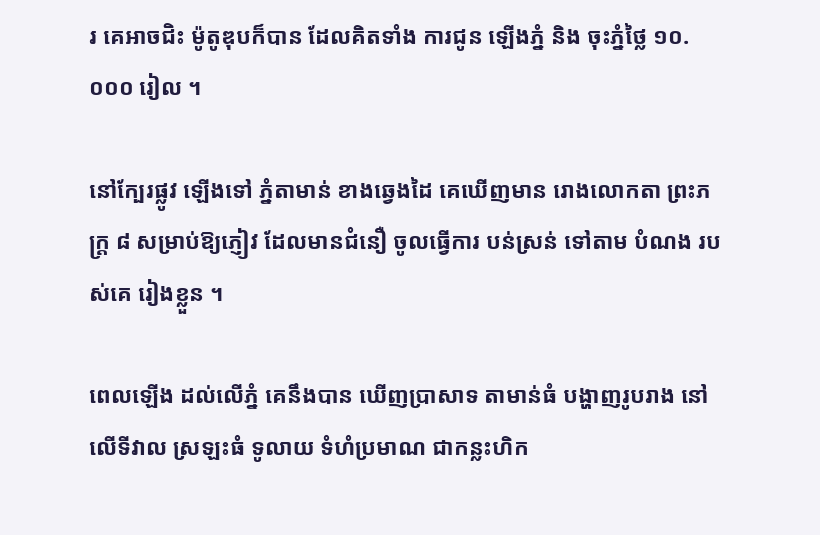រ គេអាចជិះ ម៉ូតូឌុបក៏បាន ដែលគិតទាំង ការជូន ឡើងភ្នំ និង ចុះភ្នំថ្លៃ ១០.០០០ រៀល ។

នៅក្បែរផ្លូវ ឡើងទៅ ភ្នំតាមាន់ ខាងឆ្វេងដៃ គេឃើញមាន រោងលោកតា ព្រះភក្ត្រ ៨ សម្រាប់ឱ្យភ្ញៀវ ដែលមានជំនឿ ចូលធ្វើការ បន់ស្រន់ ទៅតាម បំណង របស់គេ រៀងខ្លួន ។

ពេលឡើង ដល់លើភ្នំ គេនឹងបាន ឃើញប្រាសាទ តាមាន់ធំ បង្ហាញរូបរាង នៅ លើទីវាល ស្រឡះធំ ទូលាយ ទំហំប្រមាណ ជាកន្លះហិក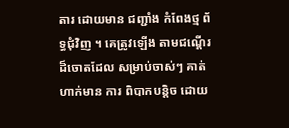តារ ដោយមាន ជញ្ជាំង កំពែងថ្ម ព័ទ្ធជុំវិញ ។ គេត្រូវឡើង តាមជណ្តើរ ដ៏ចោតដែល សម្រាប់ចាស់ៗ គាត់ ហាក់មាន ការ ពិបាកបន្តិច ដោយ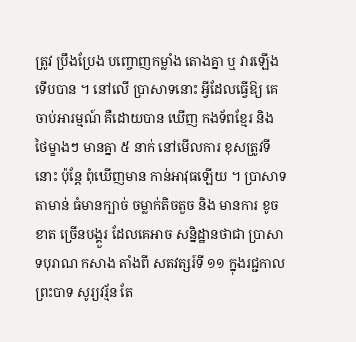ត្រូវ ប្រឹងប្រែង បញ្ចោញកម្លាំង តោងគ្នា ឬ វារឡើង ទើបបាន ។ នៅលើ ប្រាសាទនោះ អ្វីដែលធ្វើឱ្យ គេចាប់អារម្មណ៍ គឺដោយបាន ឃើញ កងទ័ពខ្មែរ និង ថៃម្ខាងៗ មានគ្នា ៥ នាក់ នៅមើលការ ខុសត្រូវទីនោះ ប៉ុន្តែ ពុំឃើញមាន កាន់អាវុធឡើយ ។ ប្រាសាទ តាមាន់ ធំមានក្បាច់ ចម្លាក់តិចតួច និង មានការ ខូចខាត ច្រើនបង្គួរ ដែលគេអាច សន្និដ្ឋានថាជា ប្រាសាទបុរាណ កសាង តាំងពី សតវត្សរ៍ទី ១១ ក្នុងរជ្ជកាល ព្រះបាទ សូរ្យវរ្ម័ន តែ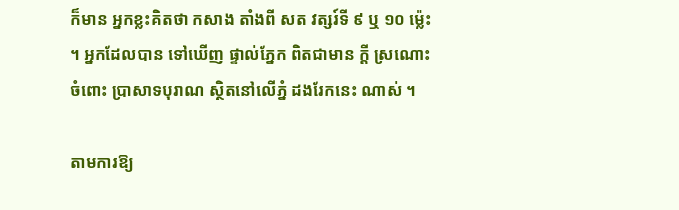ក៏មាន អ្នកខ្លះគិតថា កសាង តាំងពី សត វត្សរ៍ទី ៩ ឬ ១០ ម៉្លេះ ។ អ្នកដែលបាន ទៅឃើញ ផ្ទាល់ភ្នែក ពិតជាមាន ក្តី ស្រណោះចំពោះ ប្រាសាទបុរាណ ស្ថិតនៅលើភ្នំ ដងរែកនេះ ណាស់ ។

តាមការឱ្យ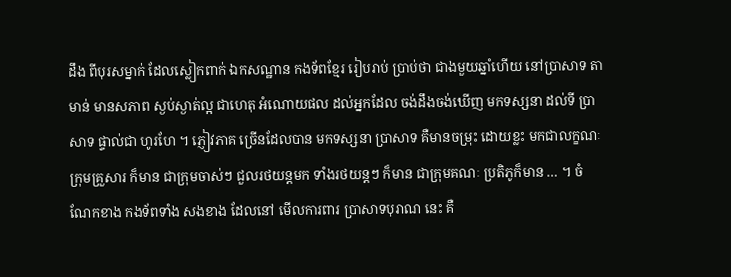ដឹង ពីបុរសម្នាក់ ដែលស្លៀកពាក់ ឯកសណ្ឋាន កងទ័ពខ្មែរ រៀបរាប់ ប្រាប់ថា ជាងមួយឆ្នាំហើយ នៅប្រាសាទ តាមាន់ មានសភាព ស្ងប់ស្ងាត់ល្អ ជាហេតុ អំណោយផល ដល់អ្នកដែល ចង់ដឹងចង់ឃើញ មកទស្សនា ដល់ទី ប្រាសាទ ផ្ទាល់ជា ហូរហែ ។ ភ្ញៀវភាគ ច្រើនដែលបាន មកទស្សនា ប្រាសាទ គឺមានចម្រុះ ដោយខ្លះ មកជាលក្ខណៈ ក្រុមគ្រួសារ ក៏មាន ជាក្រុមចាស់ៗ ជួលរថយន្តមក ទាំងរថយន្តៗ ក៏មាន ជាក្រុមគណៈ ប្រតិភូក៏មាន … ។ ចំណែកខាង កងទ័ពទាំង សងខាង ដែលនៅ មើលការពារ ប្រាសាទបុរាណ នេះ គឺ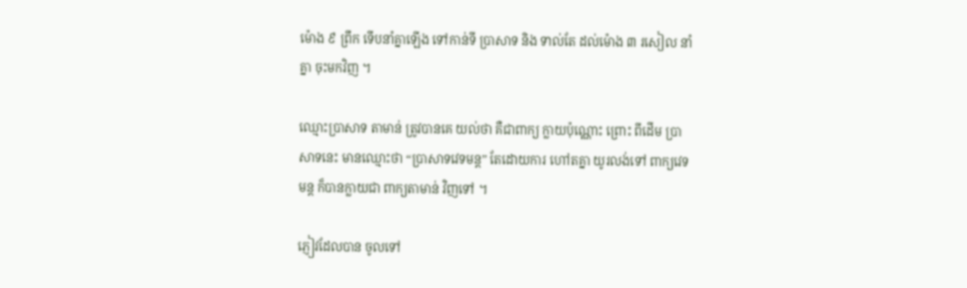ម៉ោង ៩ ព្រឹក ទើបនាំគ្នាឡើង ទៅកាន់ទី ប្រាសាទ និង ទាល់តែ ដល់ម៉ោង ៣ រសៀល នាំគ្នា ចុះមកវិញ ។

ឈ្មោះប្រាសាទ តាមាន់ ត្រូវបានគេ យល់ថា គឺជាពាក្យ ក្លាយប៉ុណ្ណោះ ព្រោះ ពីដើម ប្រាសាទនេះ មានឈ្មោះថា “ប្រាសាទវេទមន្ត” តែដោយការ ហៅតគ្នា យូរលង់ទៅ ពាក្យវេទមន្ត ក៏បានក្លាយជា ពាក្យតាមាន់ វិញទៅ ។

ភ្ញៀវដែលបាន ចូលទៅ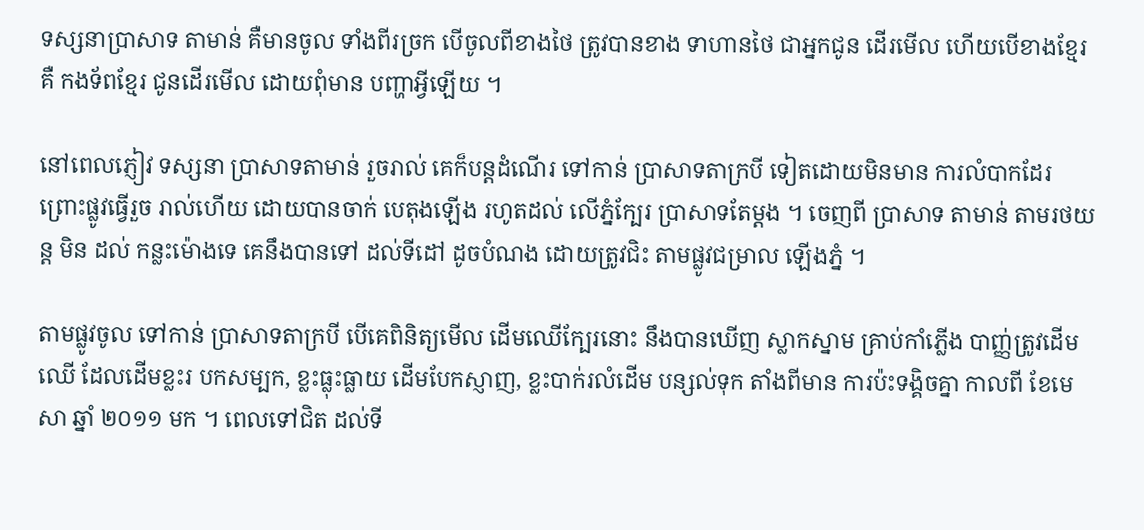ទស្សនាប្រាសាទ តាមាន់ គឺមានចូល ទាំងពីរច្រក បើចូលពីខាងថៃ ត្រូវបានខាង ទាហានថៃ ជាអ្នកជូន ដើរមើល ហើយបើខាងខ្មែរ គឺ កងទ័ពខ្មែរ ជូនដើរមើល ដោយពុំមាន បញ្ហាអ្វីឡើយ ។

នៅពេលភ្ញៀវ ទស្សនា ប្រាសាទតាមាន់ រួចរាល់ គេក៏បន្តដំណើរ ទៅកាន់ ប្រាសាទតាក្របី ទៀតដោយមិនមាន ការលំបាកដែរ ព្រោះផ្លូវធ្វើរួច រាល់ហើយ ដោយបានចាក់ បេតុងឡើង រហូតដល់ លើភ្នំក្បែរ ប្រាសាទតែម្តង ។ ចេញពី ប្រាសាទ តាមាន់ តាមរថយន្ត មិន ដល់ កន្លះម៉ោងទេ គេនឹងបានទៅ ដល់ទីដៅ ដូចបំណង ដោយត្រូវជិះ តាមផ្លូវជម្រាល ឡើងភ្នំ ។

តាមផ្លូវចូល ទៅកាន់ ប្រាសាទតាក្របី បើគេពិនិត្យមើល ដើមឈើក្បែរនោះ នឹងបានឃើញ ស្លាកស្នាម គ្រាប់កាំភ្លើង បាញ្ញ់ត្រូវដើមឈើ ដែលដើមខ្លះរ បកសម្បក, ខ្លះធ្លុះធ្លាយ ដើមបែកស្ញាញ, ខ្លះបាក់រលំដើម បន្សល់ទុក តាំងពីមាន ការប៉ះទង្គិចគ្នា កាលពី ខែមេសា ឆ្នាំ ២០១១ មក ។ ពេលទៅជិត ដល់ទី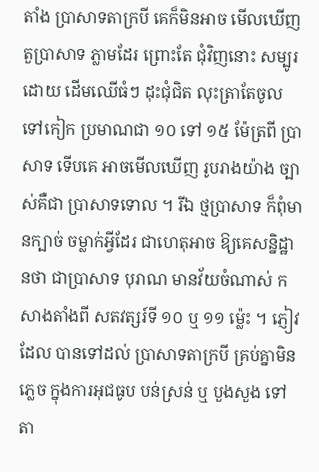តាំង ប្រាសាទតាក្របី គេក៏មិនអាច មើលឃើញ តួប្រាសាទ ភ្លាមដែរ ព្រោះតែ ជុំវិញនោះ សម្បូរដោយ ដើមឈើធំៗ ដុះជុំជិត លុះត្រាតែចូល ទៅកៀក ប្រមាណជា ១០ ទៅ ១៥ ម៉ែត្រពី ប្រាសាទ ទើបគេ អាចមើលឃើញ រូបរាងយ៉ាង ច្បាស់គឺជា ប្រាសាទទោល ។ រីឯ ថ្មប្រាសាទ ក៏ពុំមានក្បាច់ ចម្លាក់អ្វីដែរ ជាហេតុអាច ឱ្យគេសន្និដ្ឋានថា ជាប្រាសាទ បុរាណ មានវ័យចំណាស់ កសាងតាំងពី សតវត្សរ៍ទី ១០ ឬ ១១ ម៉្លេះ ។ ភ្ញៀវដែល បានទៅដល់ ប្រាសាទតាក្របី គ្រប់គ្នាមិនភ្លេច ក្នុងការអុជធូប បន់ស្រន់ ឬ បួងសួង ទៅតា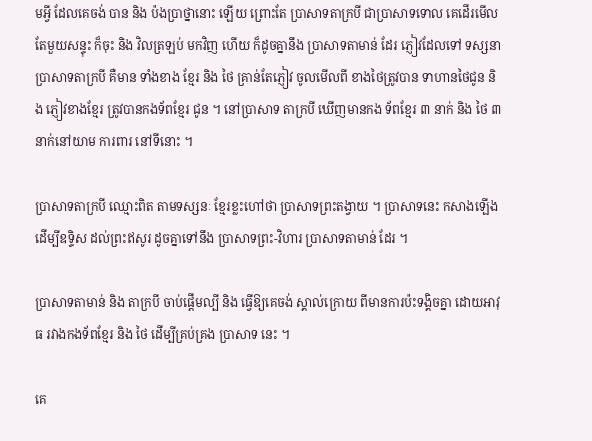មអ្វី ដែលគេចង់ បាន និង ប៉ងប្រាថ្នានោះ ឡើយ ព្រោះតែ ប្រាសាទតាក្របី ជាប្រាសាទទោល គេដើរមើល តែមួយសន្ទុះ ក៏ចុះ និង វិលត្រឡប់ មកវិញ ហើយ ក៏ដូចគ្នានឹង ប្រាសាទតាមាន់ ដែរ ភ្ញៀវដែលទៅ ទស្សនា ប្រាសាទតាក្របី គឺមាន ទាំងខាង ខ្មែរ និង ថៃ គ្រាន់តែភ្ញៀវ ចូលមើលពី ខាងថៃត្រូវបាន ទាហានថៃជូន និង ភ្ញៀវខាងខ្មែរ ត្រូវបានកងទ័ពខ្មែរ ជូន ។ នៅប្រាសាទ តាក្របី ឃើញមានកង ទ័ពខ្មែរ ៣ នាក់ និង ថៃ ៣ នាក់នៅយាម ការពារ នៅទីនោះ ។

ប្រាសាទតាក្របី ឈ្មោះពិត តាមទស្សនៈ ខ្មែរខ្លះហៅថា ប្រាសាទព្រះតង្វាយ ។ ប្រាសាទនេះ កសាងឡើង ដើម្បីឧទ្ទិស ដល់ព្រះឥសូរ ដូចគ្នាទៅនឹង ប្រាសាទព្រះ-វិហារ ប្រាសាទតាមាន់ ដែរ ។

ប្រាសាទតាមាន់ និង តាក្របី ចាប់ផ្តើមល្បី និង ធ្វើឱ្យគេចង់ ស្គាល់ក្រោយ ពីមានការប៉ះទង្គិចគ្នា ដោយអាវុធ រវាងកងទ័ពខ្មែរ និង ថៃ ដើម្បីគ្រប់គ្រង ប្រាសាទ នេះ ។

គេ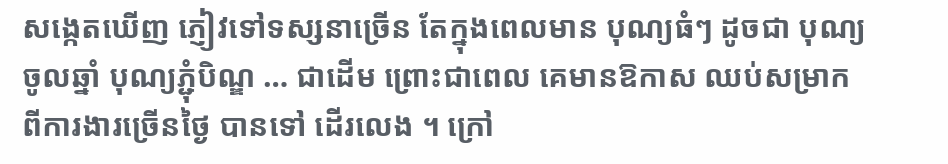សង្កេតឃើញ ភ្ញៀវទៅទស្សនាច្រើន តែក្នុងពេលមាន បុណ្យធំៗ ដូចជា បុណ្យចូលឆ្នាំ បុណ្យភ្ជុំបិណ្ឌ … ជាដើម ព្រោះជាពេល គេមានឱកាស ឈប់សម្រាក ពីការងារច្រើនថ្ងៃ បានទៅ ដើរលេង ។ ក្រៅ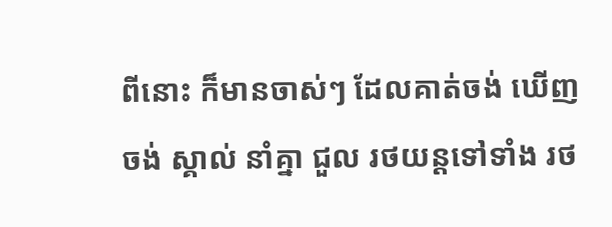ពីនោះ ក៏មានចាស់ៗ ដែលគាត់ចង់ ឃើញចង់ ស្គាល់ នាំគ្នា ជួល រថយន្តទៅទាំង រថ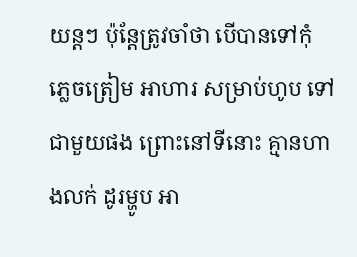យន្តៗ ប៉ុន្តែត្រូវចាំថា បើបានទៅកុំ ភ្លេចត្រៀម អាហារ សម្រាប់ហូប ទៅជាមួយផង ព្រោះនៅទីនោះ គ្មានហាងលក់ ដូរម្ហូប អា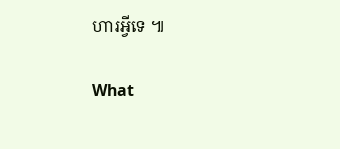ហារអ្វីទេ ៕

What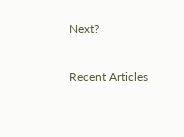Next?

Recent Articles